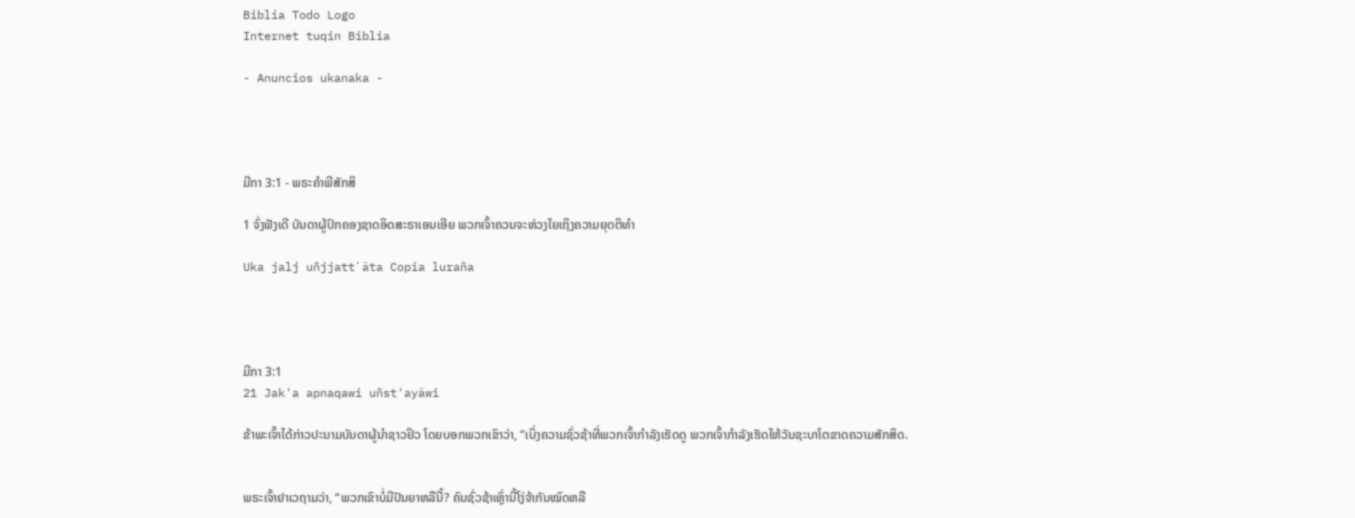Biblia Todo Logo
Internet tuqin Biblia

- Anuncios ukanaka -




ມີກາ 3:1 - ພຣະຄຳພີສັກສິ

1 ຈົ່ງຟັງເດີ ບັນດາຜູ້ປົກຄອງຊາດອິດສະຣາເອນເອີຍ ພວກເຈົ້າຄວນຈະຫ່ວງໃຍເຖິງຄວາມຍຸດຕິທຳ

Uka jalj uñjjattʼäta Copia luraña




ມີກາ 3:1
21 Jak'a apnaqawi uñst'ayäwi

ຂ້າພະເຈົ້າໄດ້ກ່າວປະນາມບັນດາຜູ້ນຳຊາວຢິວ ໂດຍບອກພວກເຂົາວ່າ, “ເບິ່ງຄວາມຊົ່ວຊ້າທີ່ພວກເຈົ້າກຳລັງເຮັດດູ ພວກເຈົ້າກຳລັງເຮັດໃຫ້ວັນຊະບາໂຕຂາດຄວາມສັກສິດ.


ພຣະເຈົ້າຢາເວຖາມວ່າ, “ພວກເຂົາບໍ່ມີປັນຍາຫລືນີ້? ຄົນຊົ່ວຊ້າເຫຼົ່ານີ້ໂງ່ຈ້າກັນໝົດຫລື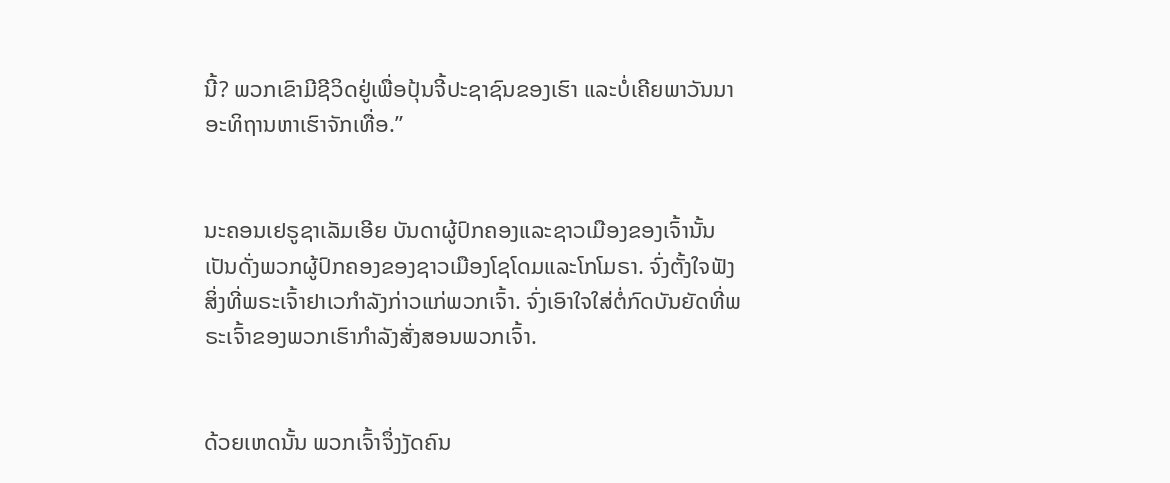ນີ້? ພວກເຂົາມີຊີວິດຢູ່ເພື່ອປຸ້ນຈີ້ປະຊາຊົນຂອງເຮົາ ແລະບໍ່ເຄີຍພາວັນນາອະທິຖານຫາເຮົາຈັກເທື່ອ.”


ນະຄອນເຢຣູຊາເລັມເອີຍ ບັນດາຜູ້ປົກຄອງແລະຊາວເມືອງຂອງເຈົ້ານັ້ນ ເປັນດັ່ງພວກຜູ້ປົກຄອງຂອງຊາວເມືອງໂຊໂດມແລະໂກໂມຣາ. ຈົ່ງຕັ້ງໃຈຟັງສິ່ງທີ່ພຣະເຈົ້າຢາເວກຳລັງກ່າວແກ່ພວກເຈົ້າ. ຈົ່ງເອົາໃຈໃສ່ຕໍ່ກົດບັນຍັດທີ່ພຣະເຈົ້າຂອງພວກເຮົາກຳລັງສັ່ງສອນພວກເຈົ້າ.


ດ້ວຍເຫດນັ້ນ ພວກເຈົ້າຈຶ່ງງັດຄົນ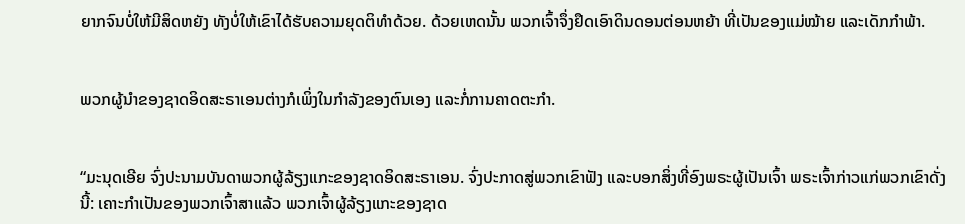ຍາກຈົນບໍ່ໃຫ້ມີສິດຫຍັງ ທັງບໍ່ໃຫ້ເຂົາໄດ້ຮັບຄວາມຍຸດຕິທຳດ້ວຍ. ດ້ວຍເຫດນັ້ນ ພວກເຈົ້າຈຶ່ງຢຶດເອົາດິນດອນຕ່ອນຫຍ້າ ທີ່ເປັນຂອງແມ່ໝ້າຍ ແລະເດັກກຳພ້າ.


ພວກຜູ້ນຳຂອງຊາດອິດສະຣາເອນຕ່າງກໍເພິ່ງໃນກຳລັງຂອງຕົນເອງ ແລະກໍ່ການຄາດຕະກຳ.


“ມະນຸດເອີຍ ຈົ່ງປະນາມບັນດາພວກຜູ້ລ້ຽງແກະຂອງຊາດອິດສະຣາເອນ. ຈົ່ງປະກາດສູ່ພວກເຂົາຟັງ ແລະບອກສິ່ງທີ່ອົງພຣະຜູ້ເປັນເຈົ້າ ພຣະເຈົ້າກ່າວແກ່ພວກເຂົາດັ່ງນີ້: ເຄາະກຳເປັນຂອງພວກເຈົ້າສາແລ້ວ ພວກເຈົ້າຜູ້ລ້ຽງແກະຂອງຊາດ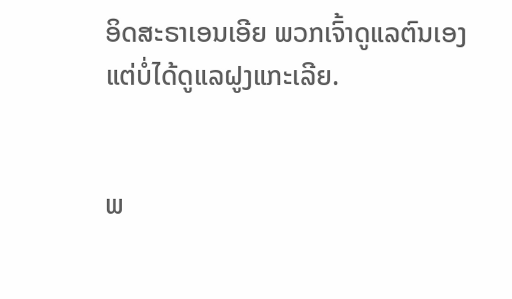ອິດສະຣາເອນເອີຍ ພວກເຈົ້າດູແລຕົນເອງແຕ່ບໍ່ໄດ້ດູແລຝູງແກະເລີຍ.


ພ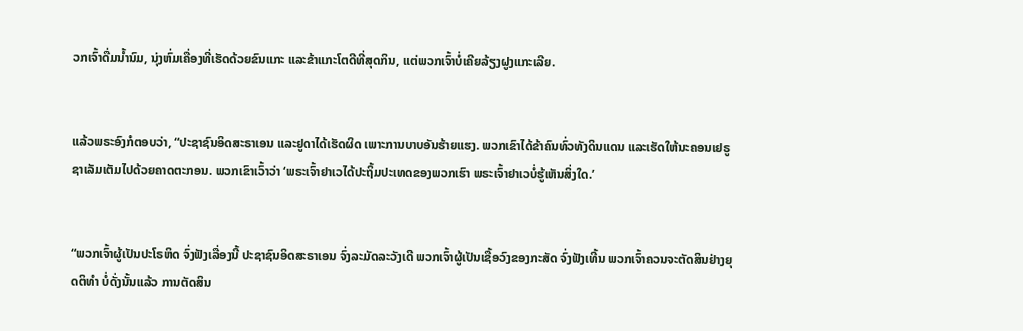ວກເຈົ້າດື່ມນໍ້ານົມ, ນຸ່ງຫົ່ມເຄື່ອງທີ່ເຮັດດ້ວຍຂົນແກະ ແລະຂ້າແກະໂຕດີທີ່ສຸດກິນ, ແຕ່ພວກເຈົ້າບໍ່ເຄີຍລ້ຽງຝູງແກະເລີຍ.


ແລ້ວພຣະອົງກໍຕອບວ່າ, “ປະຊາຊົນອິດສະຣາເອນ ແລະຢູດາໄດ້ເຮັດຜິດ ເພາະການບາບອັນຮ້າຍແຮງ. ພວກເຂົາໄດ້ຂ້າຄົນທົ່ວທັງດິນແດນ ແລະເຮັດໃຫ້ນະຄອນເຢຣູຊາເລັມເຕັມໄປດ້ວຍຄາດຕະກອນ. ພວກເຂົາເວົ້າວ່າ ‘ພຣະເຈົ້າຢາເວໄດ້ປະຖິ້ມປະເທດຂອງພວກເຮົາ ພຣະເຈົ້າຢາເວບໍ່ຮູ້ເຫັນສິ່ງໃດ.’


“ພວກເຈົ້າຜູ້ເປັນປະໂຣຫິດ ຈົ່ງຟັງເລື່ອງນີ້ ປະຊາຊົນອິດສະຣາເອນ ຈົ່ງລະມັດລະວັງເດີ ພວກເຈົ້າຜູ້ເປັນເຊື້ອວົງຂອງກະສັດ ຈົ່ງຟັງເທີ້ນ ພວກເຈົ້າຄວນຈະຕັດສິນຢ່າງຍຸດຕິທຳ ບໍ່ດັ່ງນັ້ນແລ້ວ ການຕັດສິນ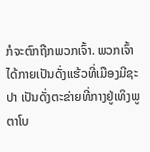ກໍຈະຕົກຖືກພວກເຈົ້າ. ພວກເຈົ້າໄດ້ກາຍເປັນດັ່ງແຮ້ວທີ່ເມືອງມີຊະປາ ເປັນດັ່ງຕະຂ່າຍທີ່ກາງຢູ່ເທິງພູຕາໂບ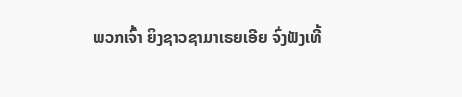ພວກເຈົ້າ ຍິງຊາວຊາມາເຣຍເອີຍ ຈົ່ງຟັງເທີ້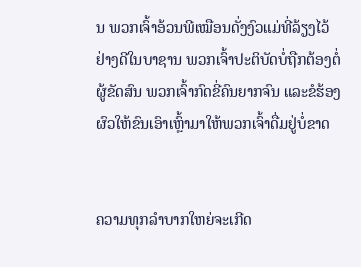ນ ພວກເຈົ້າອ້ວນພີເໝືອນດັ່ງງົວແມ່ທີ່ລ້ຽງໄວ້ຢ່າງດີໃນບາຊານ ພວກເຈົ້າປະຕິບັດບໍ່ຖືກຕ້ອງຕໍ່ຜູ້ຂັດສົນ ພວກເຈົ້າກົດຂີ່ຄົນຍາກຈົນ ແລະຂໍຮ້ອງຜົວໃຫ້ຂົນເອົາເຫຼົ້າມາໃຫ້ພວກເຈົ້າດື່ມຢູ່ບໍ່ຂາດ


ຄວາມທຸກລຳບາກໃຫຍ່ຈະເກີດ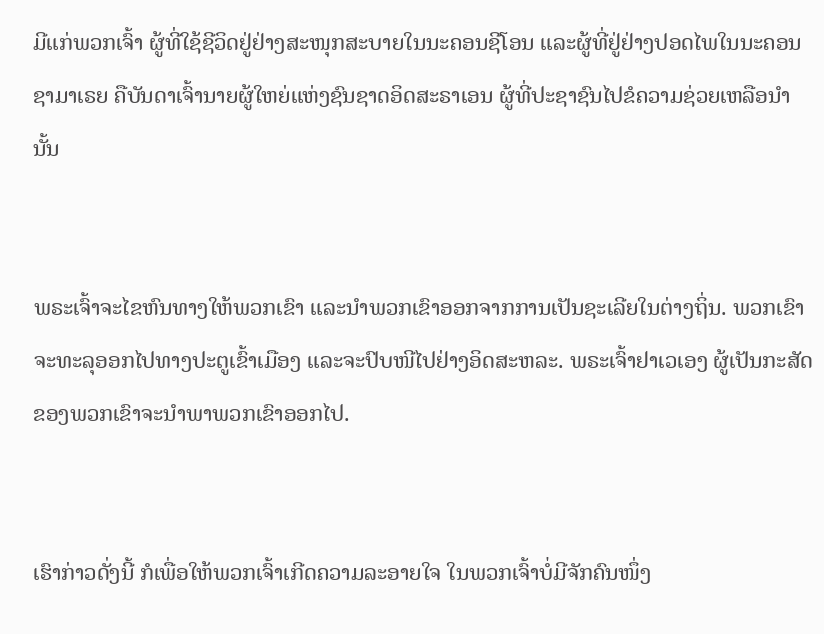ມີແກ່ພວກເຈົ້າ ຜູ້ທີ່ໃຊ້ຊີວິດຢູ່ຢ່າງສະໜຸກສະບາຍໃນນະຄອນຊີໂອນ ແລະຜູ້ທີ່ຢູ່ຢ່າງປອດໄພໃນນະຄອນຊາມາເຣຍ ຄືບັນດາເຈົ້ານາຍຜູ້ໃຫຍ່ແຫ່ງຊົນຊາດອິດສະຣາເອນ ຜູ້ທີ່ປະຊາຊົນໄປຂໍຄວາມຊ່ວຍເຫລືອນຳນັ້ນ


ພຣະເຈົ້າຈະໄຂຫົນທາງໃຫ້ພວກເຂົາ ແລະນຳພວກເຂົາອອກຈາກການເປັນຊະເລີຍໃນຕ່າງຖິ່ນ. ພວກເຂົາຈະທະລຸອອກໄປທາງປະຕູເຂົ້າເມືອງ ແລະຈະປົບໜີໄປຢ່າງອິດສະຫລະ. ພຣະເຈົ້າຢາເວເອງ ຜູ້ເປັນກະສັດຂອງພວກເຂົາຈະນຳພາພວກເຂົາອອກໄປ.


ເຮົາກ່າວດັ່ງນີ້ ກໍເພື່ອໃຫ້ພວກເຈົ້າເກີດຄວາມລະອາຍໃຈ ໃນພວກເຈົ້າບໍ່ມີຈັກຄົນໜຶ່ງ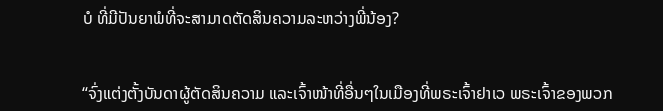ບໍ ທີ່ມີປັນຍາພໍທີ່ຈະສາມາດຕັດສິນຄວາມລະຫວ່າງພີ່ນ້ອງ?


“ຈົ່ງແຕ່ງຕັ້ງບັນດາຜູ້ຕັດສິນຄວາມ ແລະເຈົ້າໜ້າທີ່ອື່ນໆໃນເມືອງທີ່ພຣະເຈົ້າຢາເວ ພຣະເຈົ້າຂອງພວກ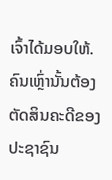ເຈົ້າໄດ້ມອບໃຫ້. ຄົນເຫຼົ່ານັ້ນຕ້ອງຕັດສິນຄະດີຂອງປະຊາຊົນ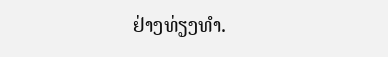ຢ່າງທ່ຽງທຳ.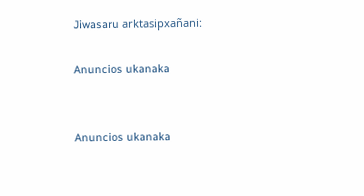Jiwasaru arktasipxañani:

Anuncios ukanaka


Anuncios ukanaka